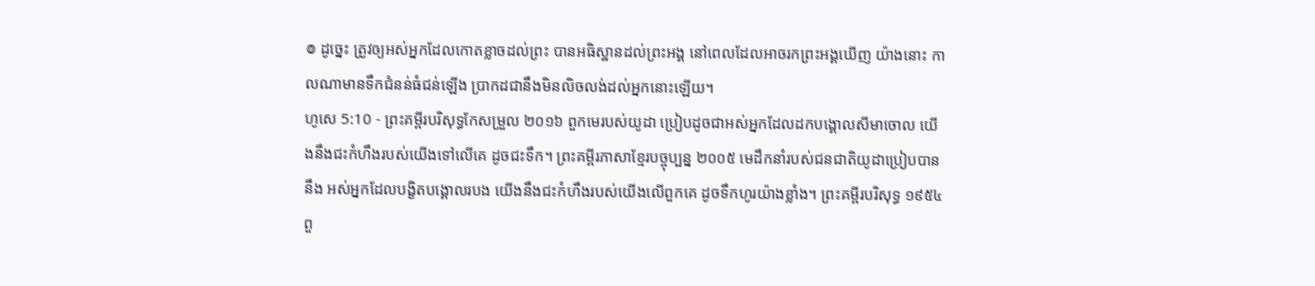៙ ដូច្នេះ ត្រូវឲ្យអស់អ្នកដែលកោតខ្លាចដល់ព្រះ បានអធិស្ឋានដល់ព្រះអង្គ នៅពេលដែលអាចរកព្រះអង្គឃើញ យ៉ាងនោះ កាលណាមានទឹកជំនន់ធំជន់ឡើង ប្រាកដជានឹងមិនលិចលង់ដល់អ្នកនោះឡើយ។
ហូសេ 5:10 - ព្រះគម្ពីរបរិសុទ្ធកែសម្រួល ២០១៦ ពួកមេរបស់យូដា ប្រៀបដូចជាអស់អ្នកដែលដកបង្គោលសីមាចោល យើងនឹងជះកំហឹងរបស់យើងទៅលើគេ ដូចជះទឹក។ ព្រះគម្ពីរភាសាខ្មែរបច្ចុប្បន្ន ២០០៥ មេដឹកនាំរបស់ជនជាតិយូដាប្រៀបបាននឹង អស់អ្នកដែលបង្ខិតបង្គោលរបង យើងនឹងជះកំហឹងរបស់យើងលើពួកគេ ដូចទឹកហូរយ៉ាងខ្លាំង។ ព្រះគម្ពីរបរិសុទ្ធ ១៩៥៤ ពួ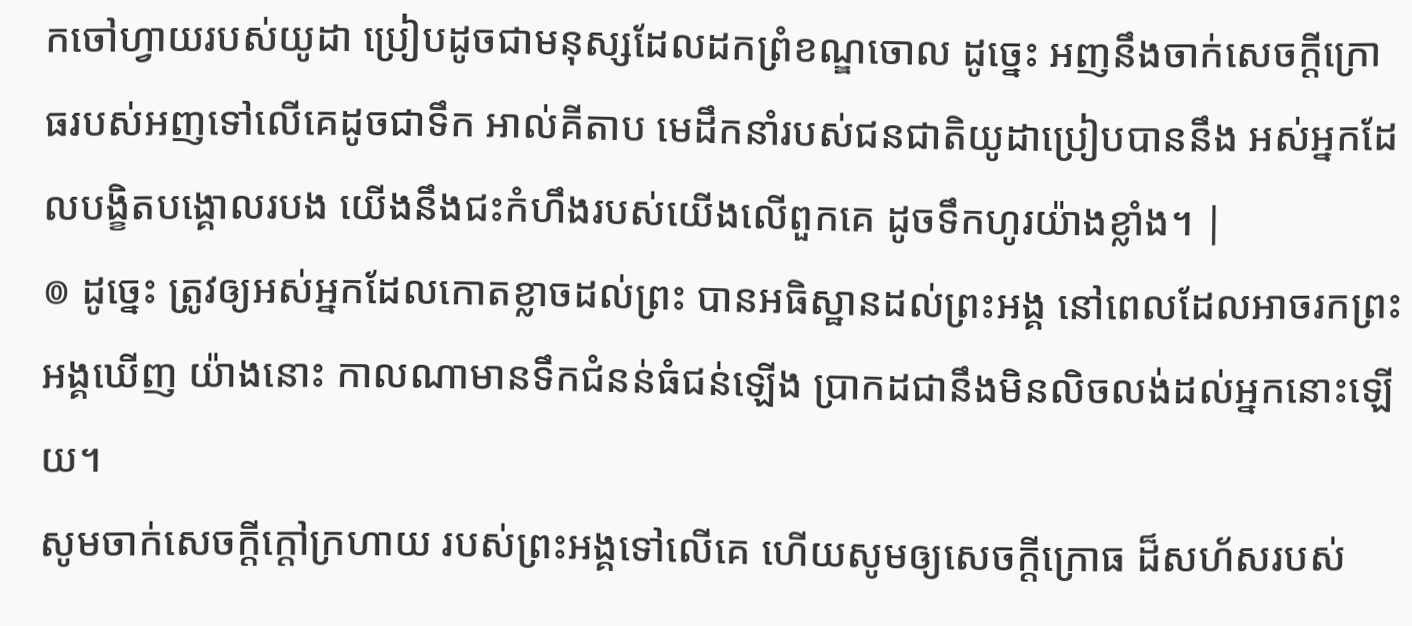កចៅហ្វាយរបស់យូដា ប្រៀបដូចជាមនុស្សដែលដកព្រំខណ្ឌចោល ដូច្នេះ អញនឹងចាក់សេចក្ដីក្រោធរបស់អញទៅលើគេដូចជាទឹក អាល់គីតាប មេដឹកនាំរបស់ជនជាតិយូដាប្រៀបបាននឹង អស់អ្នកដែលបង្ខិតបង្គោលរបង យើងនឹងជះកំហឹងរបស់យើងលើពួកគេ ដូចទឹកហូរយ៉ាងខ្លាំង។ |
៙ ដូច្នេះ ត្រូវឲ្យអស់អ្នកដែលកោតខ្លាចដល់ព្រះ បានអធិស្ឋានដល់ព្រះអង្គ នៅពេលដែលអាចរកព្រះអង្គឃើញ យ៉ាងនោះ កាលណាមានទឹកជំនន់ធំជន់ឡើង ប្រាកដជានឹងមិនលិចលង់ដល់អ្នកនោះឡើយ។
សូមចាក់សេចក្ដីក្ដៅក្រហាយ របស់ព្រះអង្គទៅលើគេ ហើយសូមឲ្យសេចក្ដីក្រោធ ដ៏សហ័សរបស់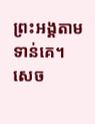ព្រះអង្គតាមទាន់គេ។
សេច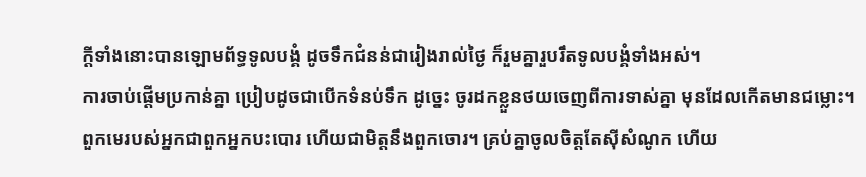ក្ដីទាំងនោះបានឡោមព័ទ្ធទូលបង្គំ ដូចទឹកជំនន់ជារៀងរាល់ថ្ងៃ ក៏រួមគ្នារួបរឹតទូលបង្គំទាំងអស់។
ការចាប់ផ្តើមប្រកាន់គ្នា ប្រៀបដូចជាបើកទំនប់ទឹក ដូច្នេះ ចូរដកខ្លួនថយចេញពីការទាស់គ្នា មុនដែលកើតមានជម្លោះ។
ពួកមេរបស់អ្នកជាពួកអ្នកបះបោរ ហើយជាមិត្តនឹងពួកចោរ។ គ្រប់គ្នាចូលចិត្តតែស៊ីសំណូក ហើយ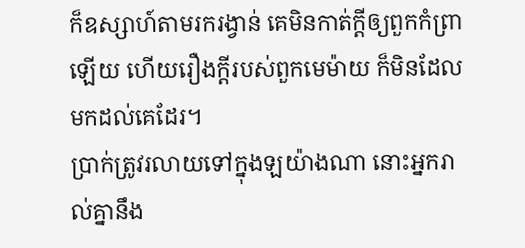ក៏ឧស្សាហ៍តាមរករង្វាន់ គេមិនកាត់ក្តីឲ្យពួកកំព្រាឡើយ ហើយរឿងក្តីរបស់ពួកមេម៉ាយ ក៏មិនដែលមកដល់គេដែរ។
ប្រាក់ត្រូវរលាយទៅក្នុងឡយ៉ាងណា នោះអ្នករាល់គ្នានឹង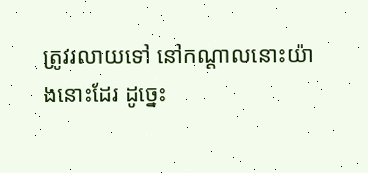ត្រូវរលាយទៅ នៅកណ្ដាលនោះយ៉ាងនោះដែរ ដូច្នេះ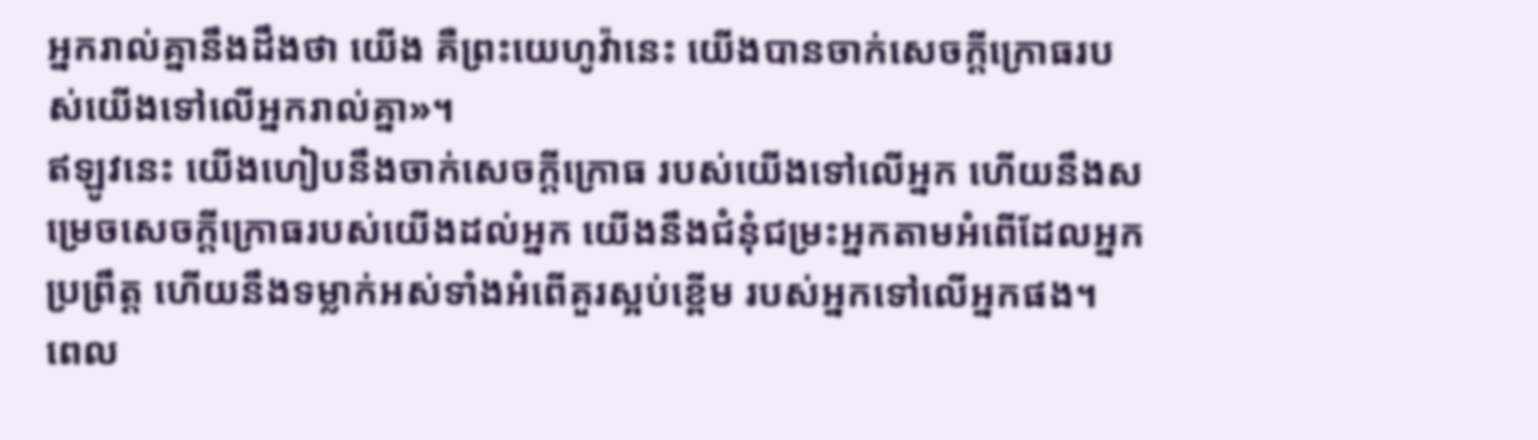អ្នករាល់គ្នានឹងដឹងថា យើង គឺព្រះយេហូវ៉ានេះ យើងបានចាក់សេចក្ដីក្រោធរបស់យើងទៅលើអ្នករាល់គ្នា»។
ឥឡូវនេះ យើងហៀបនឹងចាក់សេចក្ដីក្រោធ របស់យើងទៅលើអ្នក ហើយនឹងសម្រេចសេចក្ដីក្រោធរបស់យើងដល់អ្នក យើងនឹងជំនុំជម្រះអ្នកតាមអំពើដែលអ្នកប្រព្រឹត្ត ហើយនឹងទម្លាក់អស់ទាំងអំពើគួរស្អប់ខ្ពើម របស់អ្នកទៅលើអ្នកផង។
ពេល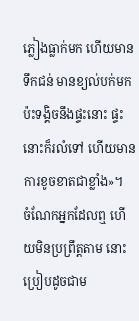ភ្លៀងធ្លាក់មក ហើយមានទឹកជន់ មានខ្យល់បក់មកប៉ះទង្គិចនឹងផ្ទះនោះ ផ្ទះនោះក៏រលំទៅ ហើយមានការខូចខាតជាខ្លាំង»។
ចំណែកអ្នកដែលឮ ហើយមិនប្រព្រឹត្តតាម នោះប្រៀបដូចជាម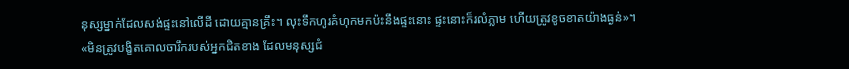នុស្សម្នាក់ដែលសង់ផ្ទះនៅលើដី ដោយគ្មានគ្រឹះ។ លុះទឹកហូរគំហុកមកប៉ះនឹងផ្ទះនោះ ផ្ទះនោះក៏រលំភ្លាម ហើយត្រូវខូចខាតយ៉ាងធ្ងន់»។
«មិនត្រូវបង្ខិតគោលចារឹករបស់អ្នកជិតខាង ដែលមនុស្សជំ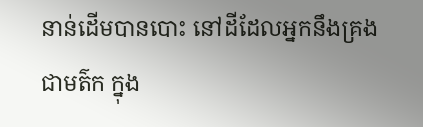នាន់ដើមបានបោះ នៅដីដែលអ្នកនឹងគ្រងជាមត៌ក ក្នុង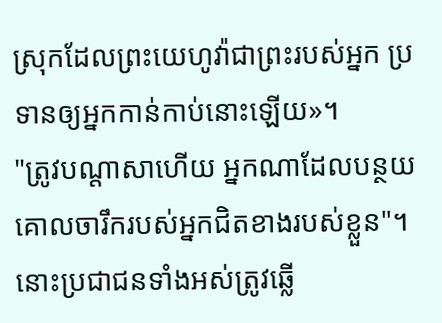ស្រុកដែលព្រះយេហូវ៉ាជាព្រះរបស់អ្នក ប្រទានឲ្យអ្នកកាន់កាប់នោះឡើយ»។
"ត្រូវបណ្ដាសាហើយ អ្នកណាដែលបន្ថយគោលចារឹករបស់អ្នកជិតខាងរបស់ខ្លួន"។ នោះប្រជាជនទាំងអស់ត្រូវឆ្លើ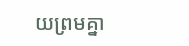យព្រមគ្នា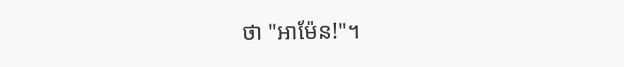ថា "អាម៉ែន!"។